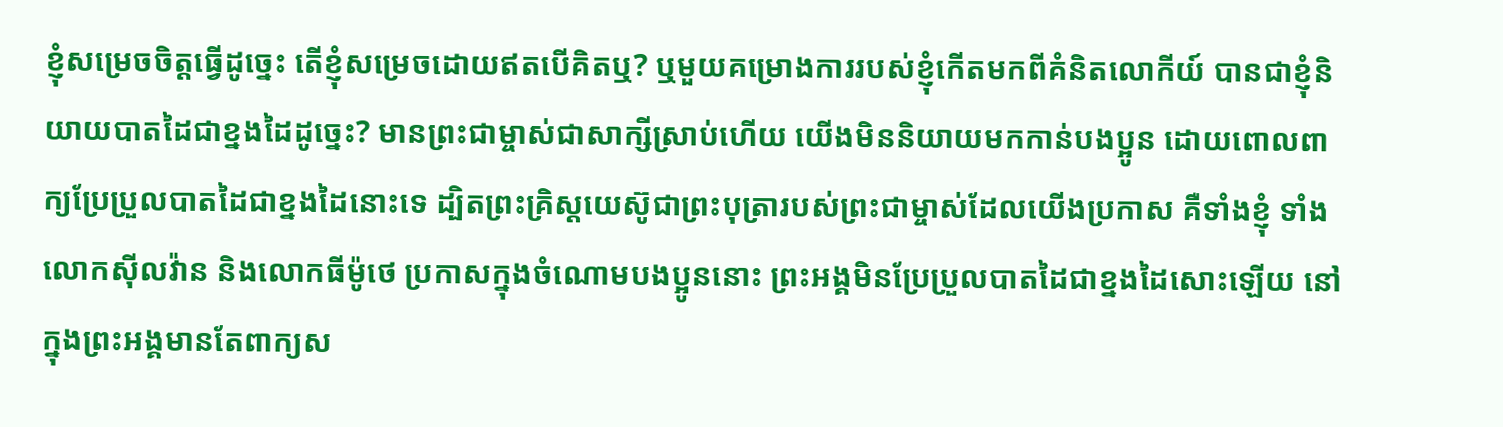ខ្ញុំសម្រេចចិត្តធ្វើដូច្នេះ តើខ្ញុំសម្រេចដោយឥតបើគិតឬ? ឬមួយគម្រោងការរបស់ខ្ញុំកើតមកពីគំនិតលោកីយ៍ បានជាខ្ញុំនិយាយបាតដៃជាខ្នងដៃដូច្នេះ? មានព្រះជាម្ចាស់ជាសាក្សីស្រាប់ហើយ យើងមិននិយាយមកកាន់បងប្អូន ដោយពោលពាក្យប្រែប្រួលបាតដៃជាខ្នងដៃនោះទេ ដ្បិតព្រះគ្រិស្តយេស៊ូជាព្រះបុត្រារបស់ព្រះជាម្ចាស់ដែលយើងប្រកាស គឺទាំងខ្ញុំ ទាំងលោកស៊ីលវ៉ាន និងលោកធីម៉ូថេ ប្រកាសក្នុងចំណោមបងប្អូននោះ ព្រះអង្គមិនប្រែប្រួលបាតដៃជាខ្នងដៃសោះឡើយ នៅក្នុងព្រះអង្គមានតែពាក្យស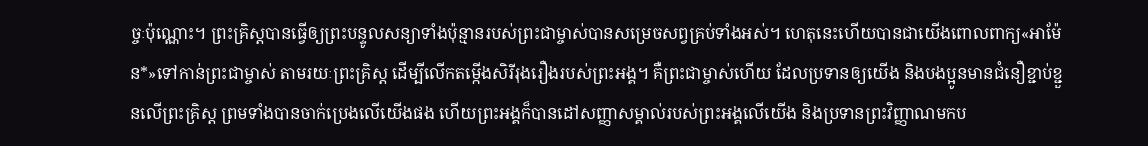ច្ចៈប៉ុណ្ណោះ។ ព្រះគ្រិស្តបានធ្វើឲ្យព្រះបន្ទូលសន្យាទាំងប៉ុន្មានរបស់ព្រះជាម្ចាស់បានសម្រេចសព្វគ្រប់ទាំងអស់។ ហេតុនេះហើយបានជាយើងពោលពាក្យ«អាម៉ែន*»ទៅកាន់ព្រះជាម្ចាស់ តាមរយៈព្រះគ្រិស្ត ដើម្បីលើកតម្កើងសិរីរុងរឿងរបស់ព្រះអង្គ។ គឺព្រះជាម្ចាស់ហើយ ដែលប្រទានឲ្យយើង និងបងប្អូនមានជំនឿខ្ជាប់ខ្ជួនលើព្រះគ្រិស្ត ព្រមទាំងបានចាក់ប្រេងលើយើងផង ហើយព្រះអង្គក៏បានដៅសញ្ញាសម្គាល់របស់ព្រះអង្គលើយើង និងប្រទានព្រះវិញ្ញាណមកប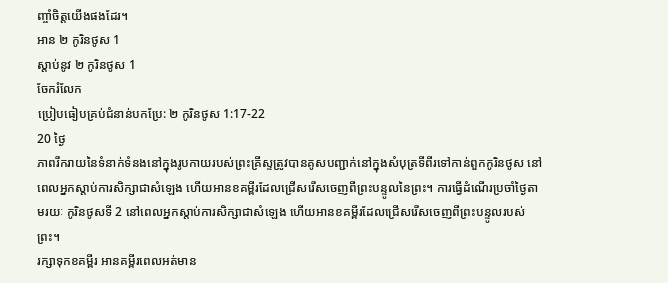ញ្ចាំចិត្តយើងផងដែរ។
អាន ២ កូរិនថូស 1
ស្ដាប់នូវ ២ កូរិនថូស 1
ចែករំលែក
ប្រៀបធៀបគ្រប់ជំនាន់បកប្រែ: ២ កូរិនថូស 1:17-22
20 ថ្ងៃ
ភាពរីករាយនៃទំនាក់ទំនងនៅក្នុងរូបកាយរបស់ព្រះគ្រីស្ទត្រូវបានគូសបញ្ជាក់នៅក្នុងសំបុត្រទីពីរទៅកាន់ពួកកូរិនថូស នៅពេលអ្នកស្តាប់ការសិក្សាជាសំឡេង ហើយអានខគម្ពីរដែលជ្រើសរើសចេញពីព្រះបន្ទូលនៃព្រះ។ ការធ្វើដំណើរប្រចាំថ្ងៃតាមរយៈ កូរិនថូសទី 2 នៅពេលអ្នកស្តាប់ការសិក្សាជាសំឡេង ហើយអានខគម្ពីរដែលជ្រើសរើសចេញពីព្រះបន្ទូលរបស់ព្រះ។
រក្សាទុកខគម្ពីរ អានគម្ពីរពេលអត់មាន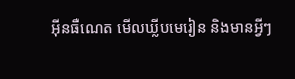អ៊ីនធឺណេត មើលឃ្លីបមេរៀន និងមានអ្វីៗ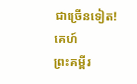ជាច្រើនទៀត!
គេហ៍
ព្រះគម្ពីរ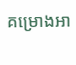គម្រោងអា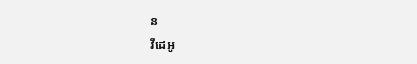ន
វីដេអូ